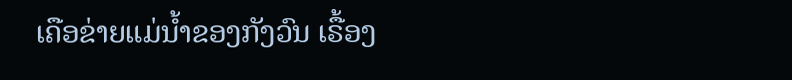ເຄືອຂ່າຍແມ່ນໍ້າຂອງກັງວົນ ເຣື້ອງ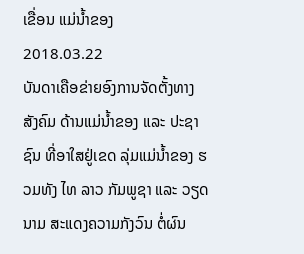ເຂື່ອນ ແມ່ນໍ້າຂອງ
2018.03.22
ບັນດາເຄືອຂ່າຍອົງການຈັດຕັ້ງທາງສັງຄົມ ດ້ານແມ່ນໍ້າຂອງ ແລະ ປະຊາຊົນ ທີ່ອາໃສຢູ່ເຂດ ລຸ່ມແມ່ນໍ້າຂອງ ຮວມທັງ ໄທ ລາວ ກັມພູຊາ ແລະ ວຽດນາມ ສະແດງຄວາມກັງວົນ ຕໍ່ຜົນ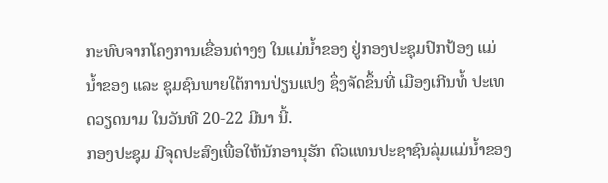ກະທົບຈາກໂຄງການເຂື່ອນຕ່າງໆ ໃນແມ່ນໍ້າຂອງ ຢູ່ກອງປະຊຸມປົກປ້ອງ ແມ່ນໍ້າຂອງ ແລະ ຊຸມຊົນພາຍໃຕ້ການປ່ຽນແປງ ຊຶ່ງຈັດຂຶ້ນທີ່ ເມືອງເກີນທໍ້ ປະເທດວຽດນາມ ໃນວັນທີ 20-22 ມີນາ ນີ້.
ກອງປະຊຸມ ມີຈຸດປະສົງເພື່ອໃຫ້ນັກອານຸຮັກ ຕົວແທນປະຊາຊົນລຸ່ມແມ່ນໍ້າຂອງ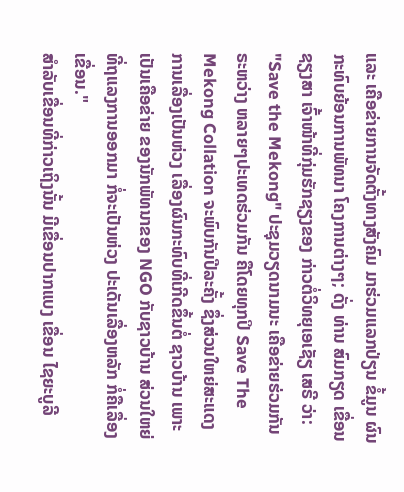ແລະ ເຄືອຂ່າຍການຈັດຕັ້ງທາງສັງຄົມ ມາຮ່ວມແລກປ່ຽນ ຂໍ້ມູນ ຜົນກະທົບຍ້ອນການພັທນາ ໂຄງການຕ່າງໆ; ດັ່ງ ທ່ານ ສົມກຽດ ເຂື່ອນຊຽງສາ ເຈົ້າໜ້າທີ່ກຸ່ມຮັກຊຽງຂອງ ກ່າວຕໍ່ວິທຍຸເອເຊັຽ ເສຣີ ວ່າ:
"Save the Mekong" ປະຊຸມວຽດນາມນະ ເຄືອຂ່າຍຮ່ວມກັນຣະຫວ່າງ ຫລາຍໆປະເທດຮ່ວມກັນ ຄືໂດຍທຸກປິ Save The Mekong Collation ຈະພົບກັນປີລະຄັ້ງ ຊຶ່ງສ່ວນໃຫຍ່ສະແດງການເລື່ອງເປັນຫ່ວງ ເລື່ອງຜົນກະທົບທີ່ເກີດຂຶ້ນຕໍ່ ຊາວບ້ານ ເພາະເປັນເຄືອຂ່າຍ ຂອງນັກພັທນາຂອງ NGO ກັບຊາວບ້ານ ສ່ວນໃຫຍ່ ທີ່ຖແລງການອອກມາ ກໍ່ຈະເປັນຫ່ວງ ປະເດັນເລື່ອງຫລັກ ກໍ່ຄືເລື່ອງເຂື່ອນ."
ສຳລັບເຂື່ອນທີ່ກ່າວເຖິງນັ້ນ ມີເຂື່ອນປາກແບງ ເຂື່ອນ ໄຊຍະບູລີ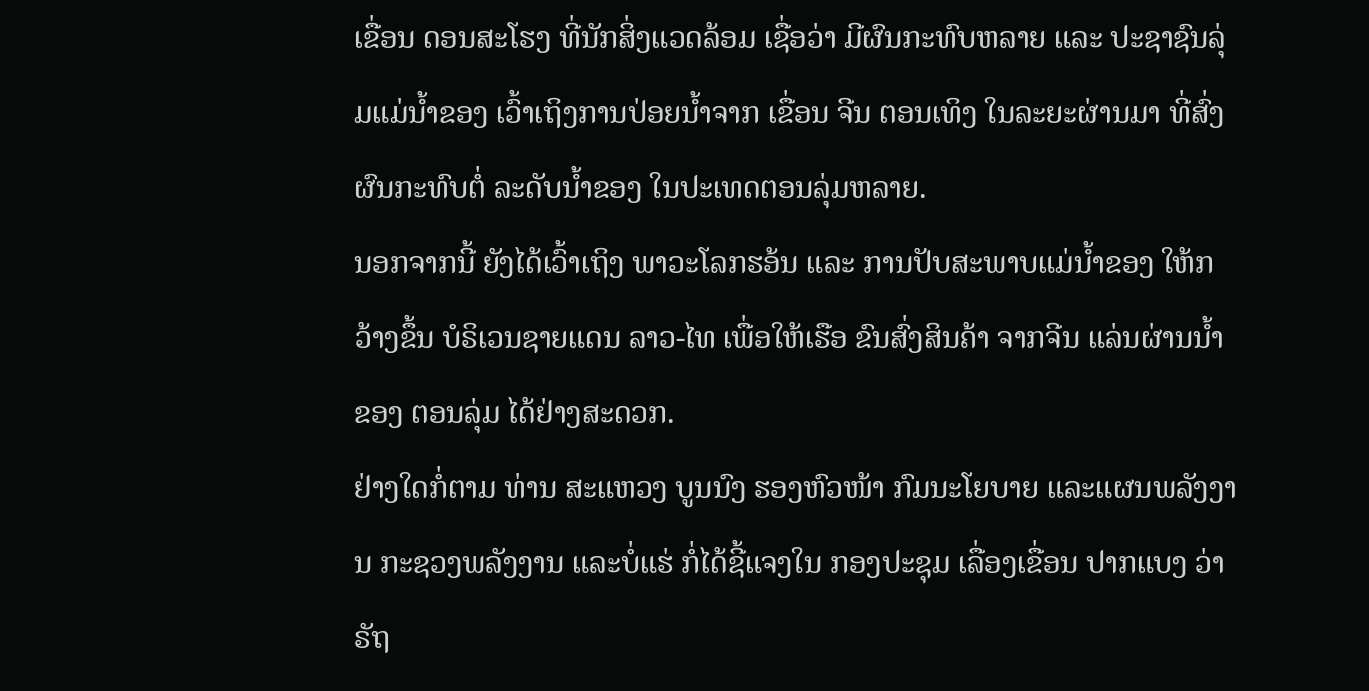ເຂື່ອນ ດອນສະໂຮງ ທີ່ນັກສິ່ງແວດລ້ອມ ເຊື່ອວ່າ ມີຜົນກະທົບຫລາຍ ແລະ ປະຊາຊົນລຸ່ມແມ່ນໍ້າຂອງ ເວົ້າເຖິງການປ່ອຍນໍ້າຈາກ ເຂື່ອນ ຈີນ ຕອນເທິງ ໃນລະຍະຜ່ານມາ ທີ່ສົ່ງຜົນກະທົບຕໍ່ ລະດັບນໍ້າຂອງ ໃນປະເທດຕອນລຸ່ມຫລາຍ.
ນອກຈາກນີ້ ຍັງໄດ້ເວົ້າເຖິງ ພາວະໂລກຮອ້ນ ແລະ ການປັບສະພາບແມ່ນໍ້າຂອງ ໃຫ້ກວ້າງຂຶ້ນ ບໍຣິເວນຊາຍແດນ ລາວ-ໄທ ເພື່ອໃຫ້ເຮືອ ຂົນສົ່ງສິນຄ້າ ຈາກຈີນ ແລ່ນຜ່ານນໍ້າຂອງ ຕອນລຸ່ມ ໄດ້ຢ່າງສະດວກ.
ຢ່າງໃດກໍ່ຕາມ ທ່ານ ສະແຫວງ ບູນນົງ ຮອງຫົວໜ້າ ກົມນະໂຍບາຍ ແລະແຜນພລັງງານ ກະຊວງພລັງງານ ແລະບໍ່ແຮ່ ກໍ່ໄດ້ຊີ້ແຈງໃນ ກອງປະຊຸມ ເລື່ອງເຂື່ອນ ປາກແບງ ວ່າ ຣັຖ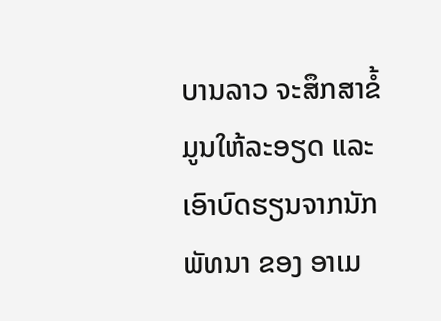ບານລາວ ຈະສຶກສາຂໍ້ມູນໃຫ້ລະອຽດ ແລະ ເອົາບົດຮຽນຈາກນັກພັທນາ ຂອງ ອາເມ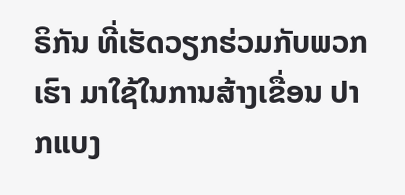ຣິກັນ ທີ່ເຮັດວຽກຮ່ວມກັບພວກເຮົາ ມາໃຊ້ໃນການສ້າງເຂື່ອນ ປາກແບງ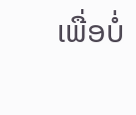ເພື່ອບໍ່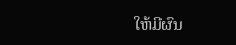ໃຫ້ມີຜົນ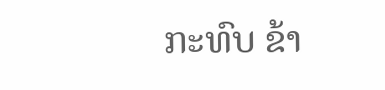ກະທົບ ຂ້າ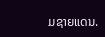ມຊາຍແດນ.